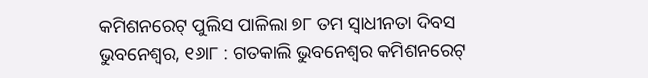କମିଶନରେଟ୍ ପୁଲିସ ପାଳିଲା ୭୮ ତମ ସ୍ୱାଧୀନତା ଦିବସ
ଭୁବନେଶ୍ୱର, ୧୬ା୮ : ଗତକାଲି ଭୁବନେଶ୍ୱର କମିଶନରେଟ୍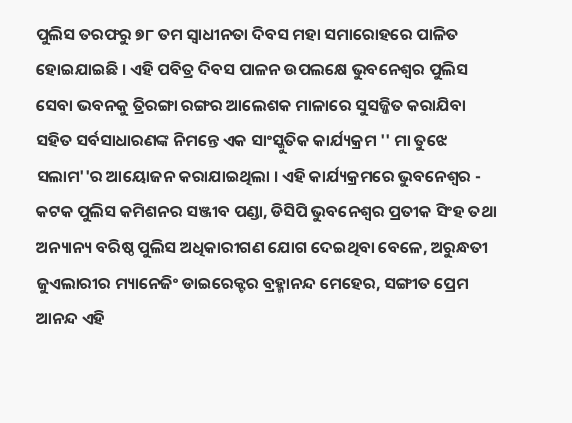ପୁଲିସ ତରଫରୁ ୭୮ ତମ ସ୍ୱାଧୀନତା ଦିବସ ମହା ସମାରୋହରେ ପାଳିତ ହୋଇଯାଇଛି । ଏହି ପବିତ୍ର ଦିବସ ପାଳନ ଉପଲକ୍ଷେ ଭୁବନେଶ୍ୱର ପୁଲିସ ସେବା ଭବନକୁ ତ୍ରିରଙ୍ଗା ରଙ୍ଗର ଆଲେଶକ ମାଳାରେ ସୁସଜ୍ଜିତ କରାଯିବା ସହିତ ସର୍ବସାଧାରଣଙ୍କ ନିମନ୍ତେ ଏକ ସାଂସ୍କୁତିକ କାର୍ଯ୍ୟକ୍ରମ '' ମା ତୁଝେ ସଲାମ''ର ଆୟୋଜନ କରାଯାଇଥିଲା । ଏହି କାର୍ଯ୍ୟକ୍ରମରେ ଭୁବନେଶ୍ୱର - କଟକ ପୁଲିସ କମିଶନର ସଞ୍ଜୀବ ପଣ୍ଡା, ଡିସିପି ଭୁବନେଶ୍ୱର ପ୍ରତୀକ ସିଂହ ତଥା ଅନ୍ୟାନ୍ୟ ବରିଷ୍ଠ ପୁଲିସ ଅଧିକାରୀଗଣ ଯୋଗ ଦେଇଥିବା ବେଳେ, ଅରୁନ୍ଧତୀ ଜୁଏଲାରୀର ମ୍ୟାନେଜିଂ ଡାଇରେକ୍ଟର ବ୍ରହ୍ମାନନ୍ଦ ମେହେର, ସଙ୍ଗୀତ ପ୍ରେମ ଆନନ୍ଦ ଏହି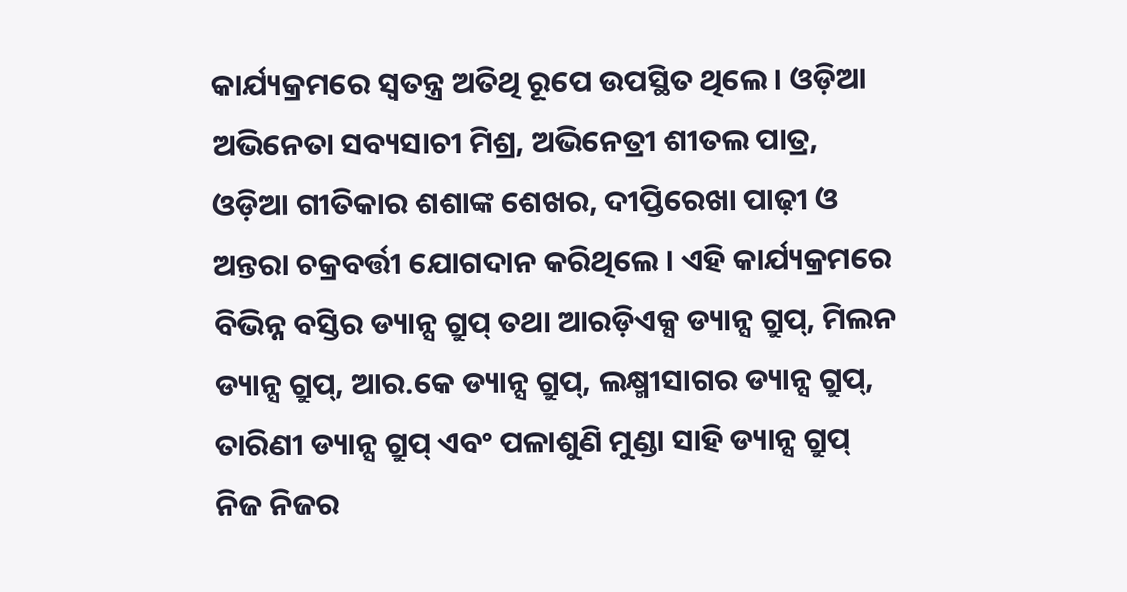କାର୍ଯ୍ୟକ୍ରମରେ ସ୍ୱତନ୍ତ୍ର ଅତିଥି ରୂପେ ଉପସ୍ଥିତ ଥିଲେ । ଓଡ଼ିଆ ଅଭିନେତା ସବ୍ୟସାଚୀ ମିଶ୍ର, ଅଭିନେତ୍ରୀ ଶୀତଲ ପାତ୍ର, ଓଡ଼ିଆ ଗୀତିକାର ଶଶାଙ୍କ ଶେଖର, ଦୀପ୍ତିରେଖା ପାଢ଼ୀ ଓ ଅନ୍ତରା ଚକ୍ରବର୍ତ୍ତୀ ଯୋଗଦାନ କରିଥିଲେ । ଏହି କାର୍ଯ୍ୟକ୍ରମରେ ବିଭିନ୍ନ ବସ୍ତିର ଡ୍ୟାନ୍ସ ଗ୍ରୁପ୍ ତଥା ଆରଡ଼ିଏକ୍ସ ଡ୍ୟାନ୍ସ ଗ୍ରୁପ୍, ମିଲନ ଡ୍ୟାନ୍ସ ଗ୍ରୁପ୍, ଆର.କେ ଡ୍ୟାନ୍ସ ଗ୍ରୁପ୍, ଲକ୍ଷ୍ମୀସାଗର ଡ୍ୟାନ୍ସ ଗ୍ରୁପ୍, ତାରିଣୀ ଡ୍ୟାନ୍ସ ଗ୍ରୁପ୍ ଏବଂ ପଳାଶୁଣି ମୁଣ୍ଡା ସାହି ଡ୍ୟାନ୍ସ ଗ୍ରୁପ୍ ନିଜ ନିଜର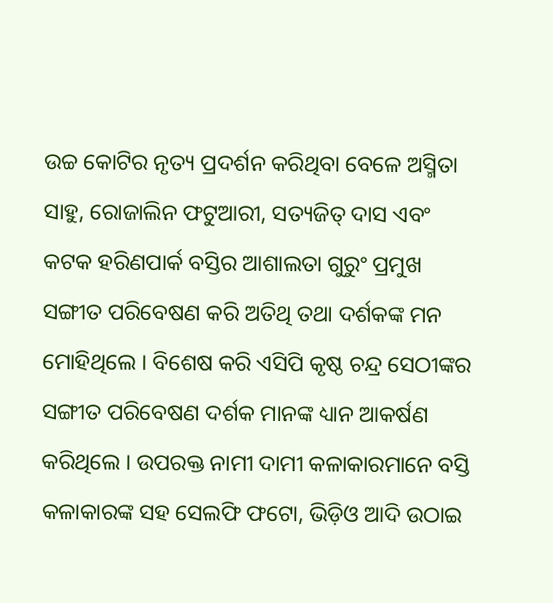ଉଚ୍ଚ କୋଟିର ନୃତ୍ୟ ପ୍ରଦର୍ଶନ କରିଥିବା ବେଳେ ଅସ୍ମିତା ସାହୁ, ରୋଜାଲିନ ଫଟୁଆରୀ, ସତ୍ୟଜିତ୍ ଦାସ ଏବଂ କଟକ ହରିଣପାର୍କ ବସ୍ତିର ଆଶାଲତା ଗୁରୁଂ ପ୍ରମୁଖ ସଙ୍ଗୀତ ପରିବେଷଣ କରି ଅତିଥି ତଥା ଦର୍ଶକଙ୍କ ମନ ମୋହିଥିଲେ । ବିଶେଷ କରି ଏସିପି କୃଷ୍ଠ ଚନ୍ଦ୍ର ସେଠୀଙ୍କର ସଙ୍ଗୀତ ପରିବେଷଣ ଦର୍ଶକ ମାନଙ୍କ ଧ୍ୟାନ ଆକର୍ଷଣ କରିଥିଲେ । ଉପରକ୍ତ ନାମୀ ଦାମୀ କଳାକାରମାନେ ବସ୍ତି କଳାକାରଙ୍କ ସହ ସେଲଫି ଫଟୋ, ଭିଡ଼ିଓ ଆଦି ଉଠାଇ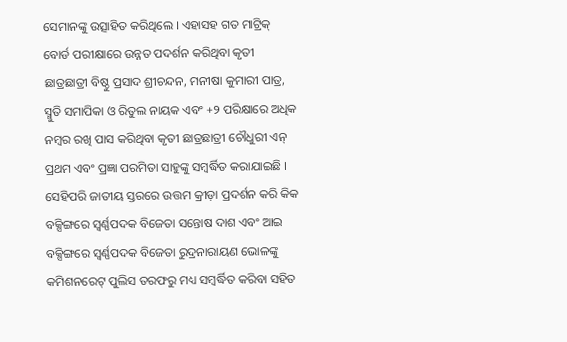ସେମାନଙ୍କୁ ଉତ୍ସାହିତ କରିଥିଲେ । ଏହାସହ ଗତ ମାଟ୍ରିକ୍ ବୋର୍ଡ ପରୀକ୍ଷାରେ ଉନ୍ନତ ପଦର୍ଶନ କରିଥିବା କୃତୀ ଛାତ୍ରଛାତ୍ରୀ ବିଷ୍ଠୁ ପ୍ରସାଦ ଶ୍ରୀଚନ୍ଦନ, ମନୀଷା କୁମାରୀ ପାତ୍ର, ସ୍ମୁତି ସମାପିକା ଓ ରିତୁଲ ନାୟକ ଏବଂ +୨ ପରିକ୍ଷାରେ ଅଧିକ ନମ୍ବର ରଖି ପାସ କରିଥିବା କୃତୀ ଛାତ୍ରଛାତ୍ରୀ ଚୌଧୁରୀ ଏନ୍ ପ୍ରଥମ ଏବଂ ପ୍ରଜ୍ଞା ପରମିତା ସାହୁଙ୍କୁ ସମ୍ବର୍ଦ୍ଧିତ କରାଯାଇଛି । ସେହିପରି ଜାତୀୟ ସ୍ତରରେ ଉତ୍ତମ କ୍ରୀଡ଼ା ପ୍ରଦର୍ଶନ କରି କିକ ବକ୍ସିଙ୍ଗରେ ସ୍ୱର୍ଣ୍ଣପଦକ ବିଜେତା ସନ୍ତୋଷ ଦାଶ ଏବଂ ଆଇ ବକ୍ସିଙ୍ଗରେ ସ୍ୱର୍ଣ୍ଣପଦକ ବିଜେତା ରୁଦ୍ରନାରାୟଣ ଭୋଳଙ୍କୁ କମିଶନରେଟ୍ ପୁଲିସ ତରଫରୁ ମଧ୍ୟ ସମ୍ବର୍ଦ୍ଧିତ କରିବା ସହିତ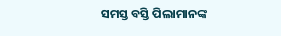ସମସ୍ତ ବସ୍ତି ପିଲାମାନଙ୍କ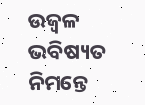ଉଜ୍ୱଳ ଭବିଷ୍ୟତ ନିମନ୍ତେ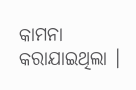କାମନା କରାଯାଇଥିଲା ।